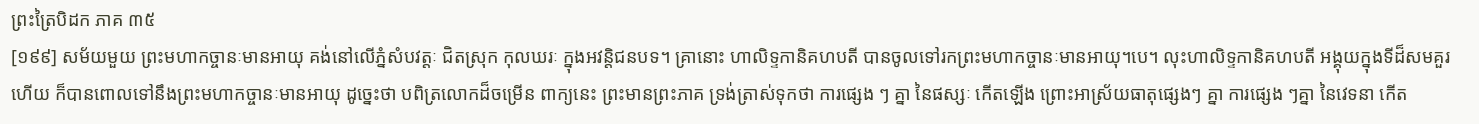ព្រះត្រៃបិដក ភាគ ៣៥
[១៩៩] សម័យមួយ ព្រះមហាកច្ចានៈមានអាយុ គង់នៅលើភ្នំសំបវត្តៈ ជិតស្រុក កុលឃរៈ ក្នុងអវន្តិជនបទ។ គ្រានោះ ហាលិទ្ទកានិគហបតី បានចូលទៅរកព្រះមហាកច្ចានៈមានអាយុ។បេ។ លុះហាលិទ្ទកានិគហបតី អង្គុយក្នុងទីដ៏សមគួរហើយ ក៏បានពោលទៅនឹងព្រះមហាកច្ចានៈមានអាយុ ដូច្នេះថា បពិត្រលោកដ៏ចម្រើន ពាក្យនេះ ព្រះមានព្រះភាគ ទ្រង់ត្រាស់ទុកថា ការផ្សេង ៗ គ្នា នៃផស្សៈ កើតឡើង ព្រោះអាស្រ័យធាតុផ្សេងៗ គ្នា ការផ្សេង ៗគ្នា នៃវេទនា កើត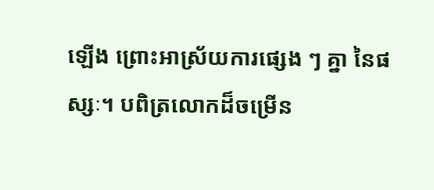ឡើង ព្រោះអាស្រ័យការផ្សេង ៗ គ្នា នៃផស្សៈ។ បពិត្រលោកដ៏ចម្រើន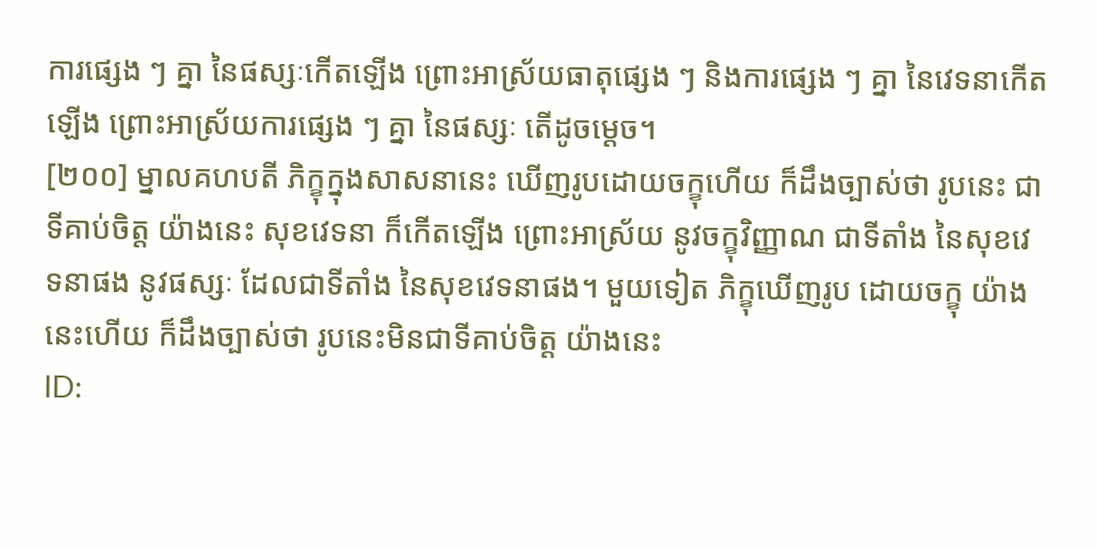ការផ្សេង ៗ គ្នា នៃផស្សៈកើតឡើង ព្រោះអាស្រ័យធាតុផ្សេង ៗ និងការផ្សេង ៗ គ្នា នៃវេទនាកើតឡើង ព្រោះអាស្រ័យការផ្សេង ៗ គ្នា នៃផស្សៈ តើដូចម្តេច។
[២០០] ម្នាលគហបតី ភិក្ខុក្នុងសាសនានេះ ឃើញរូបដោយចក្ខុហើយ ក៏ដឹងច្បាស់ថា រូបនេះ ជាទីគាប់ចិត្ត យ៉ាងនេះ សុខវេទនា ក៏កើតឡើង ព្រោះអាស្រ័យ នូវចក្ខុវិញ្ញាណ ជាទីតាំង នៃសុខវេទនាផង នូវផស្សៈ ដែលជាទីតាំង នៃសុខវេទនាផង។ មួយទៀត ភិក្ខុឃើញរូប ដោយចក្ខុ យ៉ាងនេះហើយ ក៏ដឹងច្បាស់ថា រូបនេះមិនជាទីគាប់ចិត្ត យ៉ាងនេះ
ID: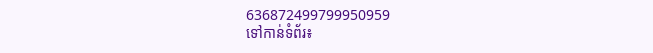636872499799950959
ទៅកាន់ទំព័រ៖